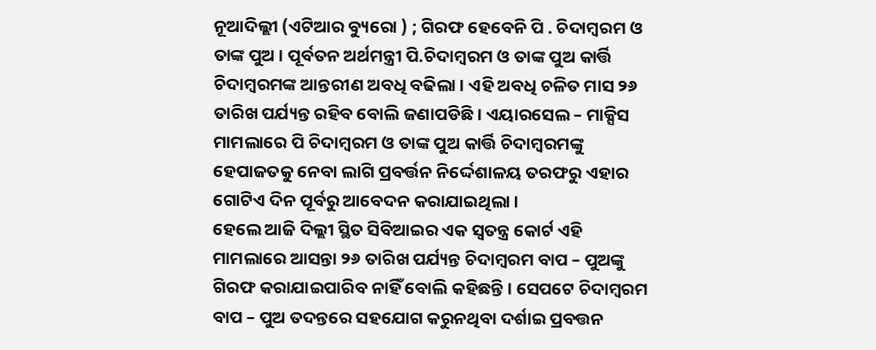ନୂଆଦିଲ୍ଲୀ (ଏଟିଆର ବ୍ୟୁରୋ ) ; ଗିରଫ ହେବେନି ପି . ଚିଦାମ୍ବରମ ଓ ତାଙ୍କ ପୁଅ । ପୂର୍ବତନ ଅର୍ଥମନ୍ତ୍ରୀ ପି.ଚିଦାମ୍ବରମ ଓ ତାଙ୍କ ପୁଅ କାର୍ତ୍ତି ଚିଦାମ୍ବରମଙ୍କ ଆନ୍ତରୀଣ ଅବଧି ବଢିଲା । ଏହି ଅବଧି ଚଳିତ ମାସ ୨୬ ତାରିଖ ପର୍ଯ୍ୟନ୍ତ ରହିବ ବୋଲି ଜଣାପଡିଛି । ଏୟାରସେଲ – ମାକ୍ସିସ ମାମଲାରେ ପି ଚିଦାମ୍ବରମ ଓ ତାଙ୍କ ପୁଅ କାର୍ତ୍ତି ଚିଦାମ୍ବରମଙ୍କୁ ହେପାଜତକୁ ନେବା ଲାଗି ପ୍ରବର୍ତ୍ତନ ନିର୍ଦ୍ଦେଶାଳୟ ତରଫରୁ ଏହାର ଗୋଟିଏ ଦିନ ପୂର୍ବରୁ ଆବେଦନ କରାଯାଇଥିଲା ।
ହେଲେ ଆଜି ଦିଲ୍ଲୀ ସ୍ଥିତ ସିବିଆଇର ଏକ ସ୍ୱତନ୍ତ୍ର କୋର୍ଟ ଏହି ମାମଲାରେ ଆସନ୍ତା ୨୬ ତାରିଖ ପର୍ଯ୍ୟନ୍ତ ଚିଦାମ୍ବରମ ବାପ – ପୁଅଙ୍କୁ ଗିରଫ କରାଯାଇପାରିବ ନାହିଁ ବୋଲି କହିଛନ୍ତି । ସେପଟେ ଚିଦାମ୍ବରମ ବାପ – ପୁଅ ତଦନ୍ତରେ ସହଯୋଗ କରୁନଥିବା ଦର୍ଶାଇ ପ୍ରବତ୍ତନ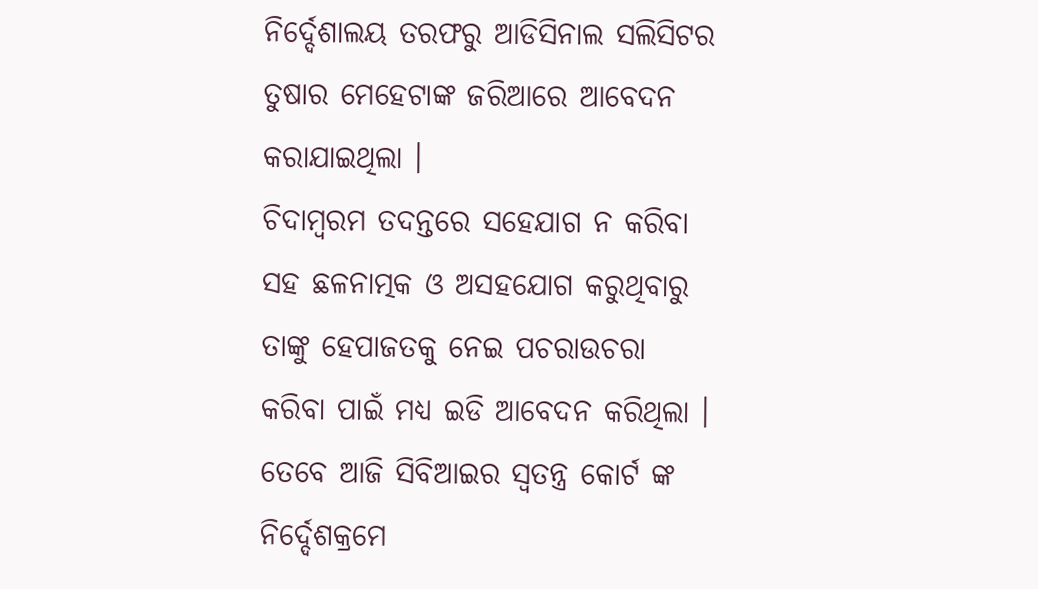ନିର୍ଦ୍ଦେଶାଲୟ ତରଫରୁ ଆଡିସିନାଲ ସଲିସିଟର ତୁଷାର ମେହେଟାଙ୍କ ଜରିଆରେ ଆବେଦନ କରାଯାଇଥିଲା ।
ଚିଦାମ୍ବରମ ତଦନ୍ତରେ ସହେଯାଗ ନ କରିବା ସହ ଛଳନାତ୍ମକ ଓ ଅସହଯୋଗ କରୁଥିବାରୁ ତାଙ୍କୁ ହେପାଜତକୁ ନେଇ ପଚରାଉଚରା କରିବା ପାଇଁ ମଧ୍ୟ ଇଡି ଆବେଦନ କରିଥିଲା । ତେବେ ଆଜି ସିବିଆଇର ସ୍ୱତନ୍ତ୍ର କୋର୍ଟ ଙ୍କ ନିର୍ଦ୍ଦେଶକ୍ରମେ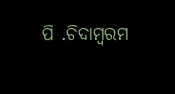ପି .ଚିଦାମ୍ବରମ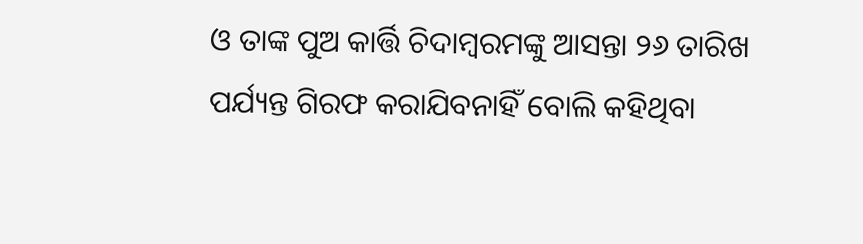ଓ ତାଙ୍କ ପୁଅ କାର୍ତ୍ତି ଚିଦାମ୍ବରମଙ୍କୁ ଆସନ୍ତା ୨୬ ତାରିଖ ପର୍ଯ୍ୟନ୍ତ ଗିରଫ କରାଯିବନାହିଁ ବୋଲି କହିଥିବା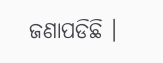ଜଣାପଡିଛି ।